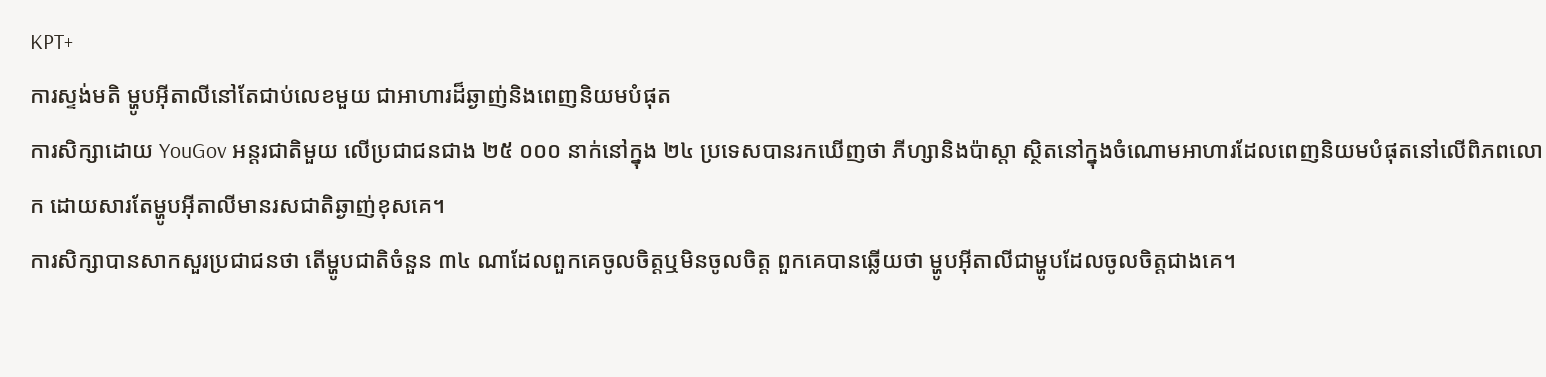KPT+
ការស្ទង់មតិ ម្ហូបអ៊ីតាលីនៅតែជាប់លេខមួយ ជាអាហារដ៏ឆ្ងាញ់និងពេញនិយមបំផុត
ការសិក្សាដោយ YouGov អន្តរជាតិមួយ លើប្រជាជនជាង ២៥ ០០០ នាក់នៅក្នុង ២៤ ប្រទេសបានរកឃើញថា ភីហ្សានិងប៉ាស្តា ស្ថិតនៅក្នុងចំណោមអាហារដែលពេញនិយមបំផុតនៅលើពិភពលោក ដោយសារតែម្ហូបអ៊ីតាលីមានរសជាតិឆ្ងាញ់ខុសគេ។
ការសិក្សាបានសាកសួរប្រជាជនថា តើម្ហូបជាតិចំនួន ៣៤ ណាដែលពួកគេចូលចិត្តឬមិនចូលចិត្ត ពួកគេបានឆ្លើយថា ម្ហូបអ៊ីតាលីជាម្ហូបដែលចូលចិត្តជាងគេ។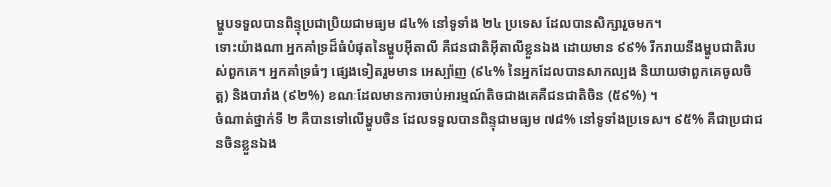ម្ហូបទទួលបានពិន្ទុប្រជាប្រិយជាមធ្យម ៨៤% នៅទូទាំង ២៤ ប្រទេស ដែលបានសិក្សារួចមក។
ទោះយ៉ាងណា អ្នកគាំទ្រដ៏ធំបំផុតនៃម្ហូបអ៊ីតាលី គឺជនជាតិអ៊ីតាលីខ្លួនឯង ដោយមាន ៩៩% រីករាយនឹងម្ហូបជាតិរបស់ពួកគេ។ អ្នកគាំទ្រធំៗ ផ្សេងទៀតរួមមាន អេស្ប៉ាញ (៩៤% នៃអ្នកដែលបានសាកល្បង និយាយថាពួកគេចូលចិត្ត) និងបារាំង (៩២%) ខណៈដែលមានការចាប់អារម្មណ៍តិចជាងគេគឺជនជាតិចិន (៥៩%) ។
ចំណាត់ថ្នាក់ទី ២ គឺបានទៅលើម្ហូបចិន ដែលទទួលបានពិន្ទុជាមធ្យម ៧៨% នៅទូទាំងប្រទេស។ ៩៥% គឺជាប្រជាជនចិនខ្លួនឯង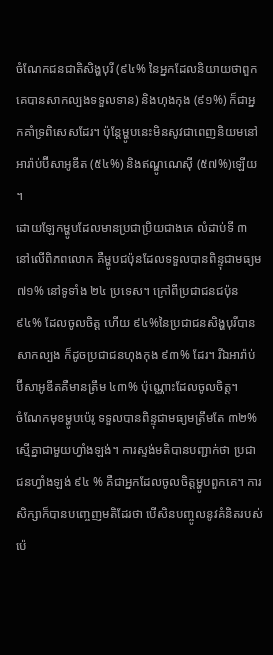ចំណែកជនជាតិសិង្ហបុរី (៩៤% នៃអ្នកដែលនិយាយថាពួកគេបានសាកល្បងទទួលទាន) និងហុងកុង (៩១%) ក៏ជាអ្នកគាំទ្រពិសេសដែរ។ ប៉ុន្តែម្ហូបនេះមិនសូវជាពេញនិយមនៅអារ៉ាប់ប៊ីសាអូឌីត (៥៤%) និងឥណ្ឌូណេស៊ី (៥៧%)ឡើយ ។
ដោយឡែកម្ហូបដែលមានប្រជាប្រិយជាងគេ លំដាប់ទី ៣ នៅលើពិភពលោក គឺម្ហូបជប៉ុនដែលទទួលបានពិន្ទុជាមធ្យម ៧១% នៅទូទាំង ២៤ ប្រទេស។ ក្រៅពីប្រជាជនជប៉ុន ៩៤% ដែលចូលចិត្ត ហើយ ៩៤%នៃប្រជាជនសិង្ហបុរីបានសាកល្បង ក៏ដូចប្រជាជនហុងកុង ៩៣% ដែរ។ រីឯអារ៉ាប់ប៊ីសាអូឌីតគឺមានត្រឹម ៤៣% ប៉ុណ្ណោះដែលចូលចិត្ត។
ចំណែកមុខម្ហូបប៉េរូ ទទួលបានពិន្ទុជាមធ្យមត្រឹមតែ ៣២% ស្មើគ្នាជាមួយហ្វាំងឡង់។ ការស្ទង់មតិបានបញ្ជាក់ថា ប្រជាជនហ្វាំងឡង់ ៩៤ % គឺជាអ្នកដែលចូលចិត្តម្ហូបពួកគេ។ ការសិក្សាក៏បានបញ្ចេញមតិដែរថា បើសិនបញ្ចូលនូវគំនិតរបស់ប៉េ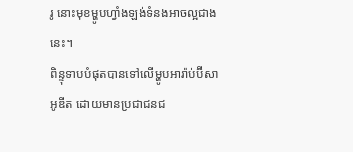រូ នោះមុខម្ហូបហ្វាំងឡង់ទំនងអាចល្អជាងនេះ។
ពិន្ទុទាបបំផុតបានទៅលើម្ហូបអារ៉ាប់ប៊ីសាអូឌីត ដោយមានប្រជាជនជ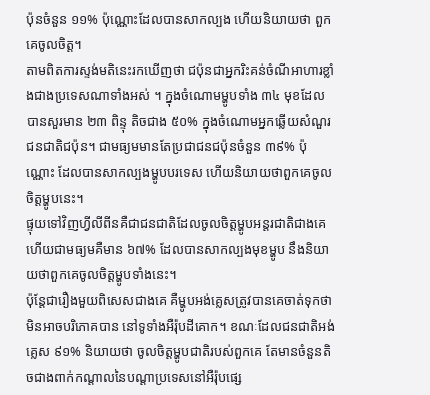ប៉ុនចំនួន ១១% ប៉ុណ្ណោះដែលបានសាកល្បង ហើយនិយាយថា ពួកគេចូលចិត្ត។
តាមពិតការស្ទង់មតិនេះរកឃើញថា ជប៉ុនជាអ្នករិះគន់ចំណីអាហារខ្លាំងជាងប្រទេសណាទាំងអស់ ។ ក្នុងចំណោមម្ហូបទាំង ៣៤ មុខដែលបានសួរមាន ២៣ ពិន្ទុ តិចជាង ៥០% ក្នុងចំណោមអ្នកឆ្លើយសំណួរជនជាតិជប៉ុន។ ជាមធ្យមមានតែប្រជាជនជប៉ុនចំនួន ៣៩% ប៉ុណ្ណោះ ដែលបានសាកល្បងម្ហូបបរទេស ហើយនិយាយថាពួកគេចូលចិត្តម្ហូបនេះ។
ផ្ទុយទៅវិញហ្វីលីពីនគឺជាជនជាតិដែលចូលចិត្តម្ហូបអន្តរជាតិជាងគេ ហើយជាមធ្យមគឺមាន ៦៧% ដែលបានសាកល្បងមុខម្ហូប នឹងនិយាយថាពួកគេចូលចិត្តម្ហូបទាំងនេះ។
ប៉ុន្តែជារឿងមួយពិសេសជាងគេ គឺម្ហូបអង់គ្លេសត្រូវបានគេចាត់ទុកថាមិនអាចបរិភោគបាន នៅទូទាំងអឺរ៉ុបដីគោក។ ខណៈដែលជនជាតិអង់គ្លេស ៩១% និយាយថា ចូលចិត្តម្ហូបជាតិរបស់ពួកគេ តែមានចំនួនតិចជាងពាក់កណ្ដាលនៃបណ្ដាប្រទេសនៅអឺរ៉ុបផ្សេ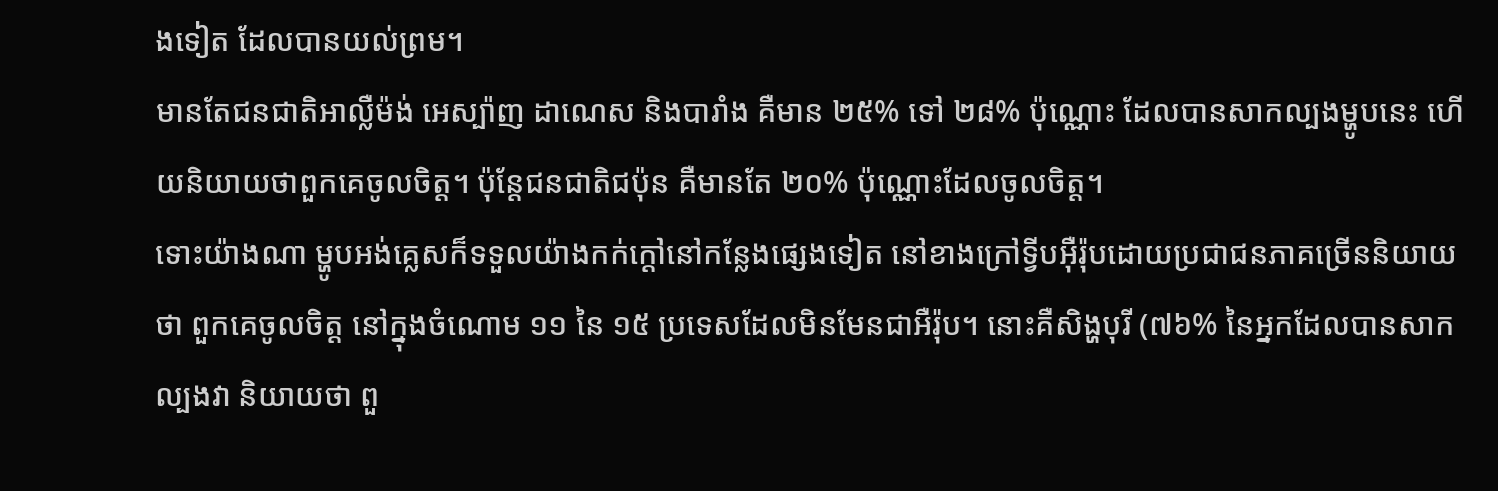ងទៀត ដែលបានយល់ព្រម។
មានតែជនជាតិអាល្លឺម៉ង់ អេស្ប៉ាញ ដាណេស និងបារាំង គឺមាន ២៥% ទៅ ២៨% ប៉ុណ្ណោះ ដែលបានសាកល្បងម្ហូបនេះ ហើយនិយាយថាពួកគេចូលចិត្ត។ ប៉ុន្តែជនជាតិជប៉ុន គឺមានតែ ២០% ប៉ុណ្ណោះដែលចូលចិត្ត។
ទោះយ៉ាងណា ម្ហូបអង់គ្លេសក៏ទទួលយ៉ាងកក់ក្ដៅនៅកន្លែងផ្សេងទៀត នៅខាងក្រៅទ្វីបអ៊ឺរ៉ុបដោយប្រជាជនភាគច្រើននិយាយថា ពួកគេចូលចិត្ត នៅក្នុងចំណោម ១១ នៃ ១៥ ប្រទេសដែលមិនមែនជាអឺរ៉ុប។ នោះគឺសិង្ហបុរី (៧៦% នៃអ្នកដែលបានសាកល្បងវា និយាយថា ពួ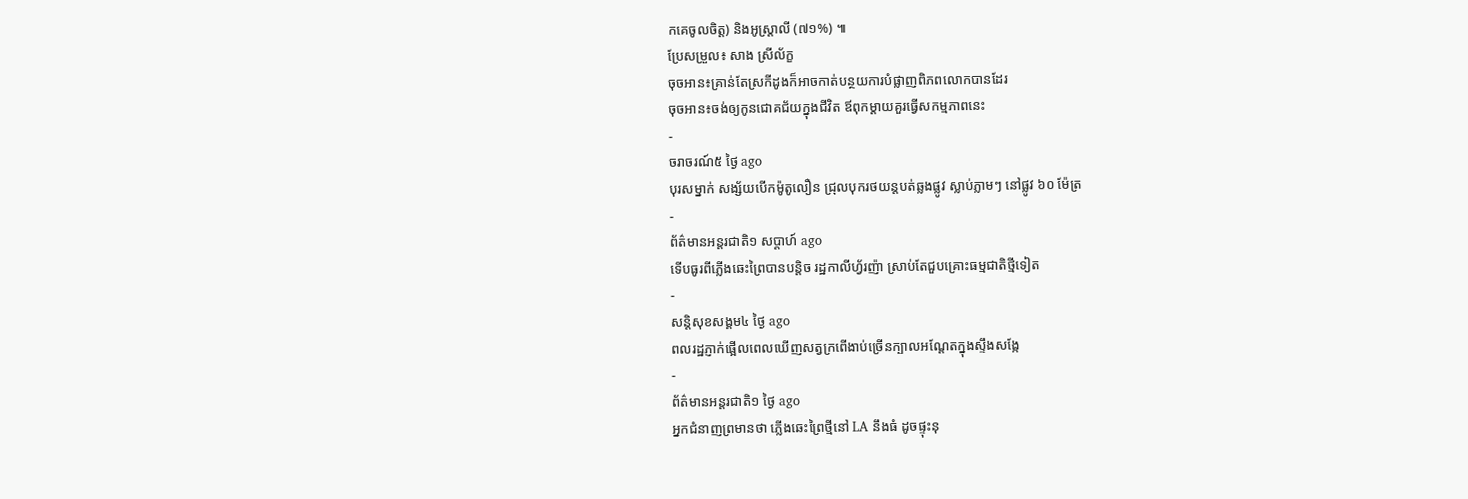កគេចូលចិត្ត) និងអូស្ត្រាលី (៧១%) ៕
ប្រែសម្រួល៖ សាង ស្រីល័ក្ខ
ចុចអាន៖គ្រាន់តែស្រកីដូងក៏អាចកាត់បន្ថយការបំផ្លាញពិភពលោកបានដែរ
ចុចអាន៖ចង់ឲ្យកូនជោគជ័យក្នុងជីវិត ឪពុកម្ដាយគួរធ្វើសកម្មភាពនេះ
-
ចរាចរណ៍៥ ថ្ងៃ ago
បុរសម្នាក់ សង្ស័យបើកម៉ូតូលឿន ជ្រុលបុករថយន្តបត់ឆ្លងផ្លូវ ស្លាប់ភ្លាមៗ នៅផ្លូវ ៦០ ម៉ែត្រ
-
ព័ត៌មានអន្ដរជាតិ១ សប្តាហ៍ ago
ទើបធូរពីភ្លើងឆេះព្រៃបានបន្តិច រដ្ឋកាលីហ្វ័រញ៉ា ស្រាប់តែជួបគ្រោះធម្មជាតិថ្មីទៀត
-
សន្តិសុខសង្គម៤ ថ្ងៃ ago
ពលរដ្ឋភ្ញាក់ផ្អើលពេលឃើញសត្វក្រពើងាប់ច្រើនក្បាលអណ្ដែតក្នុងស្ទឹងសង្កែ
-
ព័ត៌មានអន្ដរជាតិ១ ថ្ងៃ ago
អ្នកជំនាញព្រមានថា ភ្លើងឆេះព្រៃថ្មីនៅ LA នឹងធំ ដូចផ្ទុះនុ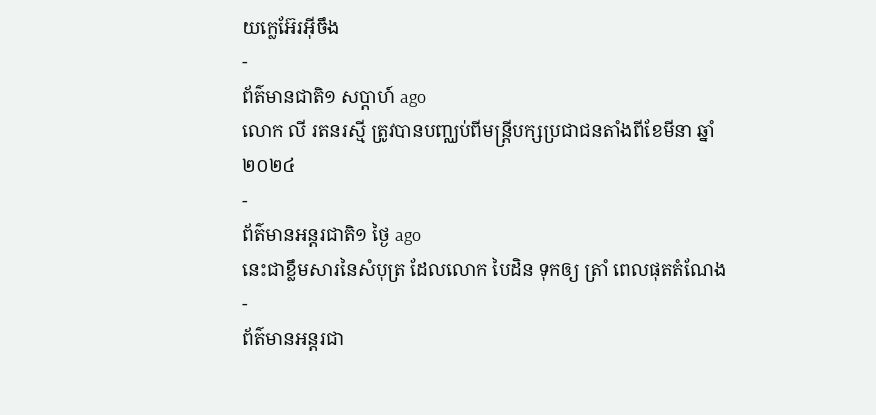យក្លេអ៊ែរអ៊ីចឹង
-
ព័ត៌មានជាតិ១ សប្តាហ៍ ago
លោក លី រតនរស្មី ត្រូវបានបញ្ឈប់ពីមន្ត្រីបក្សប្រជាជនតាំងពីខែមីនា ឆ្នាំ២០២៤
-
ព័ត៌មានអន្ដរជាតិ១ ថ្ងៃ ago
នេះជាខ្លឹមសារនៃសំបុត្រ ដែលលោក បៃដិន ទុកឲ្យ ត្រាំ ពេលផុតតំណែង
-
ព័ត៌មានអន្ដរជា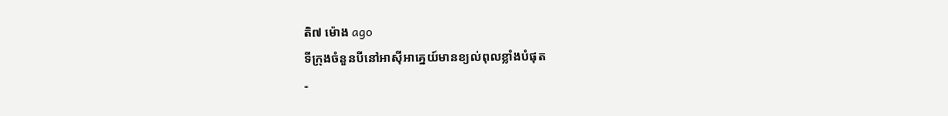តិ៧ ម៉ោង ago
ទីក្រុងចំនួនបីនៅអាស៊ីអាគ្នេយ៍មានខ្យល់ពុលខ្លាំងបំផុត
-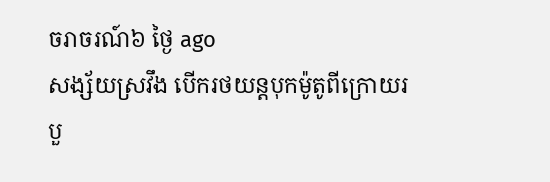ចរាចរណ៍៦ ថ្ងៃ ago
សង្ស័យស្រវឹង បើករថយន្តបុកម៉ូតូពីក្រោយរបួ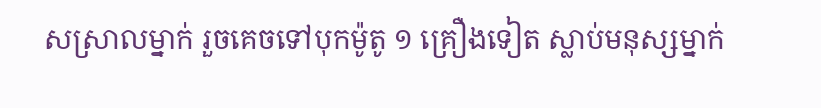សស្រាលម្នាក់ រួចគេចទៅបុកម៉ូតូ ១ គ្រឿងទៀត ស្លាប់មនុស្សម្នាក់